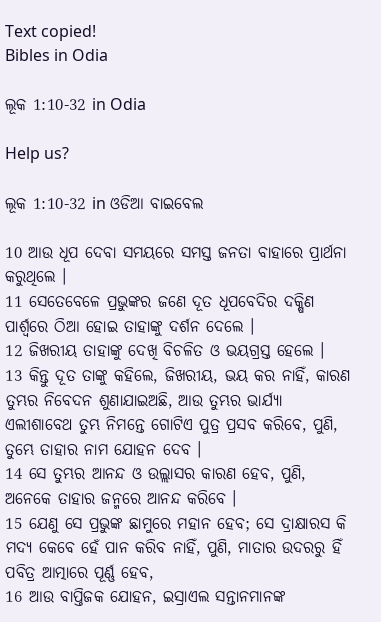Text copied!
Bibles in Odia

ଲୂକ 1:10-32 in Odia

Help us?

ଲୂକ 1:10-32 in ଓଡିଆ ବାଇବେଲ

10 ଆଉ ଧୂପ ଦେବା ସମୟରେ ସମସ୍ତ ଜନତା ବାହାରେ ପ୍ରାର୍ଥନା କରୁଥିଲେ ।
11 ସେତେବେଳେ ପ୍ରଭୁଙ୍କର ଜଣେ ଦୂତ ଧୂପବେଦିର ଦକ୍ଷିଣ ପାର୍ଶ୍ୱରେ ଠିଆ ହୋଇ ତାହାଙ୍କୁ ଦର୍ଶନ ଦେଲେ ।
12 ଜିଖରୀୟ ତାହାଙ୍କୁ ଦେଖି ବିଚଳିତ ଓ ଭୟଗ୍ରସ୍ତ ହେଲେ ।
13 କିନ୍ତୁ ଦୂତ ତାଙ୍କୁ କହିଲେ, ଜିଖରୀୟ, ଭୟ କର ନାହିଁ, କାରଣ ତୁମ୍ଭର ନିବେଦନ ଶୁଣାଯାଇଅଛି, ଆଉ ତୁମ୍ଭର ଭାର୍ଯ୍ୟା ଏଲୀଶାବେଥ ତୁମ୍ଭ ନିମନ୍ତେ ଗୋଟିଏ ପୁତ୍ର ପ୍ରସବ କରିବେ, ପୁଣି, ତୁମ୍ଭେ ତାହାର ନାମ ଯୋହନ ଦେବ ।
14 ସେ ତୁମ୍ଭର ଆନନ୍ଦ ଓ ଉଲ୍ଲାସର କାରଣ ହେବ, ପୁଣି, ଅନେକେ ତାହାର ଜନ୍ମରେ ଆନନ୍ଦ କରିବେ ।
15 ଯେଣୁ ସେ ପ୍ରଭୁଙ୍କ ଛାମୁରେ ମହାନ ହେବ; ସେ ଦ୍ରାକ୍ଷାରସ କି ମଦ୍ୟ କେବେ ହେଁ ପାନ କରିବ ନାହିଁ, ପୁଣି, ମାତାର ଉଦରରୁ ହିଁ ପବିତ୍ର ଆତ୍ମାରେ ପୂର୍ଣ୍ଣ ହେବ,
16 ଆଉ ବାପ୍ତିଜକ ଯୋହନ, ଇସ୍ରାଏଲ ସନ୍ତାନମାନଙ୍କ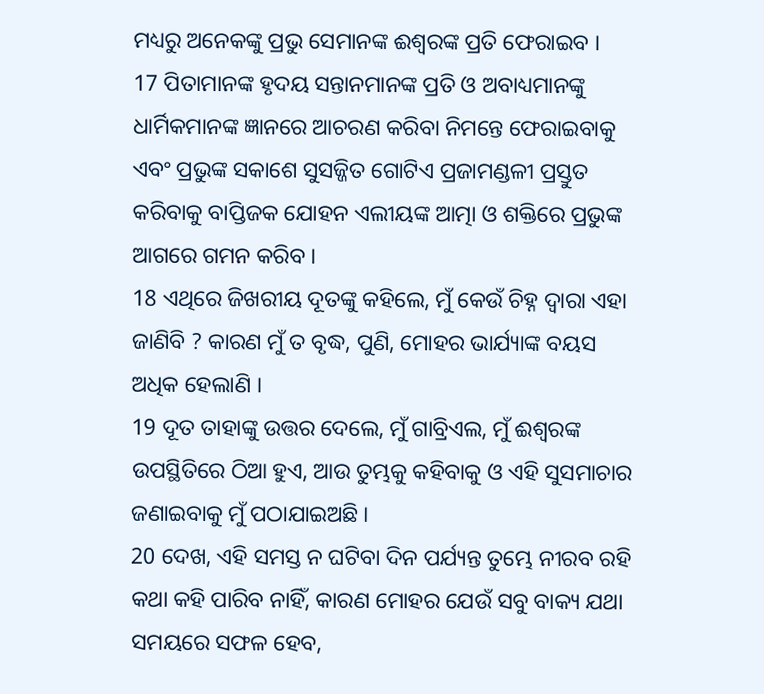ମଧ୍ୟରୁ ଅନେକଙ୍କୁ ପ୍ରଭୁ ସେମାନଙ୍କ ଈଶ୍ୱରଙ୍କ ପ୍ରତି ଫେରାଇବ ।
17 ପିତାମାନଙ୍କ ହୃଦୟ ସନ୍ତାନମାନଙ୍କ ପ୍ରତି ଓ ଅବାଧ୍ୟମାନଙ୍କୁ ଧାର୍ମିକମାନଙ୍କ ଜ୍ଞାନରେ ଆଚରଣ କରିବା ନିମନ୍ତେ ଫେରାଇବାକୁ ଏବଂ ପ୍ରଭୁଙ୍କ ସକାଶେ ସୁସଜ୍ଜିତ ଗୋଟିଏ ପ୍ରଜାମଣ୍ଡଳୀ ପ୍ରସ୍ତୁତ କରିବାକୁ ବାପ୍ତିଜକ ଯୋହନ ଏଲୀୟଙ୍କ ଆତ୍ମା ଓ ଶକ୍ତିରେ ପ୍ରଭୁଙ୍କ ଆଗରେ ଗମନ କରିବ ।
18 ଏଥିରେ ଜିଖରୀୟ ଦୂତଙ୍କୁ କହିଲେ, ମୁଁ କେଉଁ ଚିହ୍ନ ଦ୍ୱାରା ଏହା ଜାଣିବି ? କାରଣ ମୁଁ ତ ବୃଦ୍ଧ, ପୁଣି, ମୋହର ଭାର୍ଯ୍ୟାଙ୍କ ବୟସ ଅଧିକ ହେଲାଣି ।
19 ଦୂତ ତାହାଙ୍କୁ ଉତ୍ତର ଦେଲେ, ମୁଁ ଗାବ୍ରିଏଲ, ମୁଁ ଈଶ୍ୱରଙ୍କ ଉପସ୍ଥିତିରେ ଠିଆ ହୁଏ, ଆଉ ତୁମ୍ଭକୁ କହିବାକୁ ଓ ଏହି ସୁସମାଚାର ଜଣାଇବାକୁ ମୁଁ ପଠାଯାଇଅଛି ।
20 ଦେଖ, ଏହି ସମସ୍ତ ନ ଘଟିବା ଦିନ ପର୍ଯ୍ୟନ୍ତ ତୁମ୍ଭେ ନୀରବ ରହି କଥା କହି ପାରିବ ନାହିଁ, କାରଣ ମୋହର ଯେଉଁ ସବୁ ବାକ୍ୟ ଯଥା ସମୟରେ ସଫଳ ହେବ,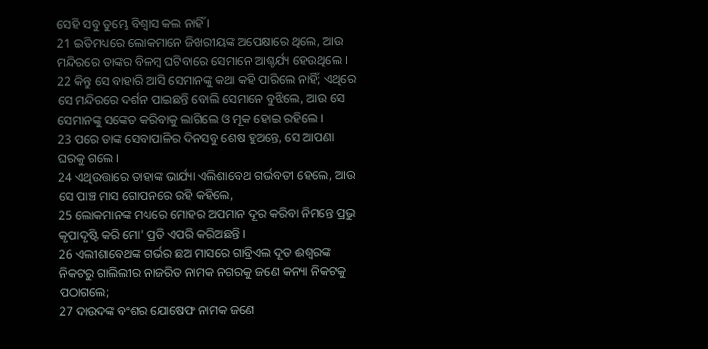ସେହି ସବୁ ତୁମ୍ଭେ ବିଶ୍ୱାସ କଲ ନାହିଁ ।
21 ଇତିମଧ୍ୟରେ ଲୋକମାନେ ଜିଖରୀୟଙ୍କ ଅପେକ୍ଷାରେ ଥିଲେ, ଆଉ ମନ୍ଦିରରେ ତାଙ୍କର ବିଳମ୍ବ ଘଟିବାରେ ସେମାନେ ଆଶ୍ଚର୍ଯ୍ୟ ହେଉଥିଲେ ।
22 କିନ୍ତୁ ସେ ବାହାରି ଆସି ସେମାନଙ୍କୁ କଥା କହି ପାରିଲେ ନାହିଁ; ଏଥିରେ ସେ ମନ୍ଦିରରେ ଦର୍ଶନ ପାଇଛନ୍ତି ବୋଲି ସେମାନେ ବୁଝିଲେ, ଆଉ ସେ ସେମାନଙ୍କୁ ସଙ୍କେତ କରିବାକୁ ଲାଗିଲେ ଓ ମୂକ ହୋଇ ରହିଲେ ।
23 ପରେ ତାଙ୍କ ସେବାପାଳିର ଦିନସବୁ ଶେଷ ହୁଅନ୍ତେ, ସେ ଆପଣା ଘରକୁ ଗଲେ ।
24 ଏଥିଉତ୍ତାରେ ତାହାଙ୍କ ଭାର୍ଯ୍ୟା ଏଲିଶାବେଥ ଗର୍ଭବତୀ ହେଲେ, ଆଉ ସେ ପାଞ୍ଚ ମାସ ଗୋପନରେ ରହି କହିଲେ,
25 ଲୋକମାନଙ୍କ ମଧ୍ୟରେ ମୋହର ଅପମାନ ଦୂର କରିବା ନିମନ୍ତେ ପ୍ରଭୁ କୃପାଦୃଷ୍ଟି କରି ମୋ' ପ୍ରତି ଏପରି କରିଅଛନ୍ତି ।
26 ଏଲୀଶାବେଥଙ୍କ ଗର୍ଭର ଛଅ ମାସରେ ଗାବ୍ରିଏଲ ଦୂତ ଈଶ୍ୱରଙ୍କ ନିକଟରୁ ଗାଲିଲୀର ନାଜରିତ ନାମକ ନଗରକୁ ଜଣେ କନ୍ୟା ନିକଟକୁ ପଠାଗଲେ;
27 ଦାଉଦଙ୍କ ବଂଶର ଯୋଷେଫ ନାମକ ଜଣେ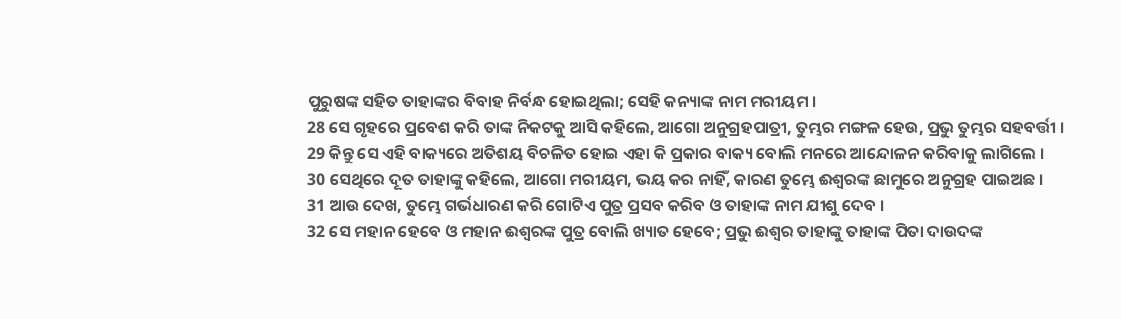ପୁରୁଷଙ୍କ ସହିତ ତାହାଙ୍କର ବିବାହ ନିର୍ବନ୍ଧ ହୋଇଥିଲା; ସେହି କନ୍ୟାଙ୍କ ନାମ ମରୀୟମ ।
28 ସେ ଗୃହରେ ପ୍ରବେଶ କରି ତାଙ୍କ ନିକଟକୁ ଆସି କହିଲେ, ଆଗୋ ଅନୁଗ୍ରହପାତ୍ରୀ, ତୁମ୍ଭର ମଙ୍ଗଳ ହେଉ, ପ୍ରଭୁ ତୁମ୍ଭର ସହବର୍ତ୍ତୀ ।
29 କିନ୍ତୁ ସେ ଏହି ବାକ୍ୟରେ ଅତିଶୟ ବିଚଳିତ ହୋଇ ଏହା କି ପ୍ରକାର ବାକ୍ୟ ବୋଲି ମନରେ ଆନ୍ଦୋଳନ କରିବାକୁ ଲାଗିଲେ ।
30 ସେଥିରେ ଦୂତ ତାହାଙ୍କୁ କହିଲେ, ଆଗୋ ମରୀୟମ, ଭୟ କର ନାହିଁ, କାରଣ ତୁମ୍ଭେ ଈଶ୍ୱରଙ୍କ ଛାମୁରେ ଅନୁଗ୍ରହ ପାଇଅଛ ।
31 ଆଉ ଦେଖ, ତୁମ୍ଭେ ଗର୍ଭଧାରଣ କରି ଗୋଟିଏ ପୁତ୍ର ପ୍ରସବ କରିବ ଓ ତାହାଙ୍କ ନାମ ଯୀଶୁ ଦେବ ।
32 ସେ ମହାନ ହେବେ ଓ ମହାନ ଈଶ୍ୱରଙ୍କ ପୁତ୍ର ବୋଲି ଖ୍ୟାତ ହେବେ; ପ୍ରଭୁ ଈଶ୍ୱର ତାହାଙ୍କୁ ତାହାଙ୍କ ପିତା ଦାଉଦଙ୍କ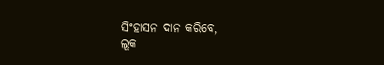ସିଂହାସନ ଦାନ କରିବେ,
ଲୂକ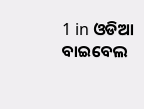1 in ଓଡିଆ ବାଇବେଲ